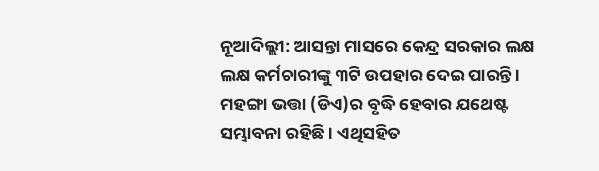ନୂଆଦିଲ୍ଲୀ: ଆସନ୍ତା ମାସରେ କେନ୍ଦ୍ର ସରକାର ଲକ୍ଷ ଲକ୍ଷ କର୍ମଚାରୀଙ୍କୁ ୩ଟି ଉପହାର ଦେଇ ପାରନ୍ତି । ମହଙ୍ଗା ଭତ୍ତା (ଡିଏ)ର ବୃଦ୍ଧି ହେବାର ଯଥେଷ୍ଟ ସମ୍ଭାବନା ରହିଛି । ଏଥିସହିତ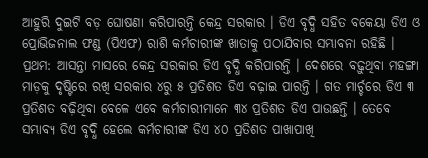ଆହୁରି ଦୁଇଟି ବଡ଼ ଘୋଷଣା କରିପାରନ୍ତି କେନ୍ଦ୍ର ସରକାର । ଡିଏ ବୃଦ୍ଧି ସହିତ ବକେୟା ଡିଏ ଓ ପ୍ରୋଭିଜନାଲ ଫଣ୍ଡ (ପିଏଫ) ରାଶି କର୍ମଚାରୀଙ୍କ ଖାତାକୁ ପଠାଯିବାର ସମ୍ଭାବନା ରହିଛି ।
ପ୍ରଥମ: ଆସନ୍ତା ମାସରେ କେନ୍ଦ୍ର ସରକାର ଡିଏ ବୃଦ୍ଧି କରିପାରନ୍ତି । ଦେଶରେ ବଢ଼ୁଥିବା ମହଙ୍ଗା ମାଡ଼କୁ ଦୃଷ୍ଟିରେ ରଖି ସରକାର ୪ରୁ ୫ ପ୍ରତିଶତ ଡିଏ ବଢ଼ାଇ ପାରନ୍ତି । ଗତ ମାର୍ଚ୍ଚରେ ଡିଏ ୩ ପ୍ରତିଶତ ବଢ଼ିଥିବା ବେଳେ ଏବେ କର୍ମଚାରୀମାନେ ୩୪ ପ୍ରତିଶତ ଡିଏ ପାଉଛନ୍ତି । ତେବେ ସମ୍ଭାବ୍ୟ ଡିଏ ବୃଦ୍ଧି ହେଲେ କର୍ମଚାରୀଙ୍କ ଡିଏ ୪୦ ପ୍ରତିଶତ ପାଖାପାଖି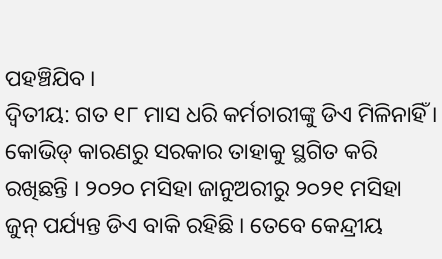ପହଞ୍ଚିଯିବ ।
ଦ୍ୱିତୀୟ: ଗତ ୧୮ ମାସ ଧରି କର୍ମଚାରୀଙ୍କୁ ଡିଏ ମିଳିନାହିଁ । କୋଭିଡ୍ କାରଣରୁ ସରକାର ତାହାକୁ ସ୍ଥଗିତ କରି ରଖିଛନ୍ତି । ୨୦୨୦ ମସିହା ଜାନୁଅରୀରୁ ୨୦୨୧ ମସିହା ଜୁନ୍ ପର୍ଯ୍ୟନ୍ତ ଡିଏ ବାକି ରହିଛି । ତେବେ କେନ୍ଦ୍ରୀୟ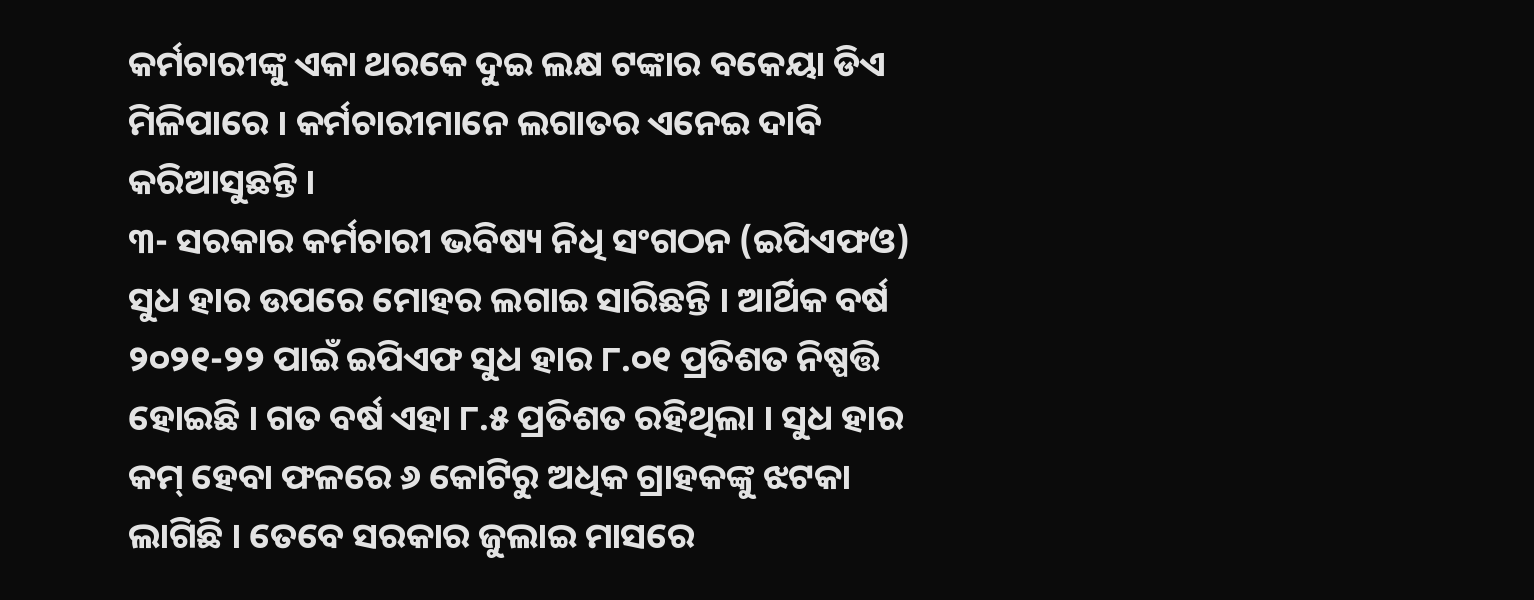କର୍ମଚାରୀଙ୍କୁ ଏକା ଥରକେ ଦୁଇ ଲକ୍ଷ ଟଙ୍କାର ବକେୟା ଡିଏ ମିଳିପାରେ । କର୍ମଚାରୀମାନେ ଲଗାତର ଏନେଇ ଦାବି କରିଆସୁଛନ୍ତି ।
୩- ସରକାର କର୍ମଚାରୀ ଭବିଷ୍ୟ ନିଧି ସଂଗଠନ (ଇପିଏଫଓ) ସୁଧ ହାର ଉପରେ ମୋହର ଲଗାଇ ସାରିଛନ୍ତି । ଆର୍ଥିକ ବର୍ଷ ୨୦୨୧-୨୨ ପାଇଁ ଇପିଏଫ ସୁଧ ହାର ୮.୦୧ ପ୍ରତିଶତ ନିଷ୍ପତ୍ତି ହୋଇଛି । ଗତ ବର୍ଷ ଏହା ୮.୫ ପ୍ରତିଶତ ରହିଥିଲା । ସୁଧ ହାର କମ୍ ହେବା ଫଳରେ ୬ କୋଟିରୁ ଅଧିକ ଗ୍ରାହକଙ୍କୁ ଝଟକା ଲାଗିଛି । ତେବେ ସରକାର ଜୁଲାଇ ମାସରେ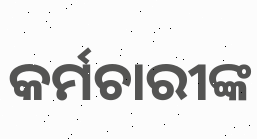କର୍ମଚାରୀଙ୍କ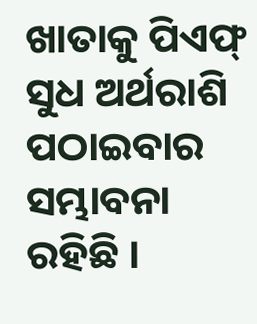ଖାତାକୁ ପିଏଫ୍ ସୁଧ ଅର୍ଥରାଶି ପଠାଇବାର ସମ୍ଭାବନା ରହିଛି ।